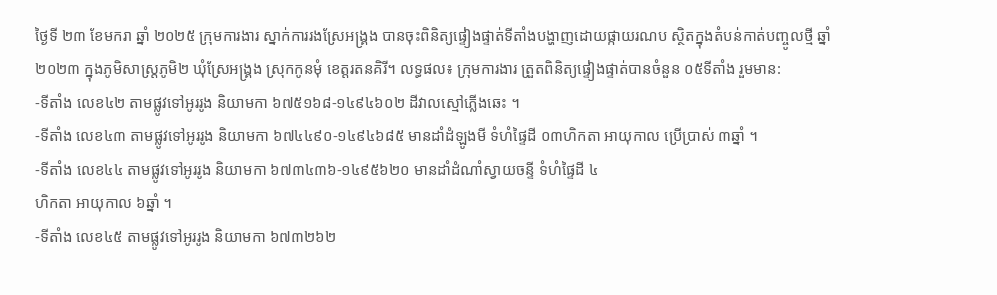ថ្ងៃទី ២៣ ខែមករា ឆ្នាំ ២០២៥ ក្រុមការងារ ស្នាក់ការរងស្រែអង្គ្រង បានចុះពិនិត្យផ្ទៀងផ្ទាត់ទីតាំងបង្ហាញដោយផ្កាយរណប ស្ថិតក្នុងតំបន់កាត់បញ្ចូលថ្មី ឆ្នាំ២០២៣ ក្នុងភូមិសាស្ត្រភូមិ២ ឃុំស្រែអង្គ្រង ស្រុកកូនមុំ ខេត្តរតនគិរី។ លទ្ធផល៖ ក្រុមការងារ ត្រួតពិនិត្យផ្ទៀងផ្ទាត់បានចំនួន ០៥ទីតាំង រួមមាន:
-ទីតាំង លេខ៤២ តាមផ្លូវទៅអូររូង និយាមកា ៦៧៥១៦៨-១៤៩៤៦០២ ដីវាលស្មៅភ្លើងឆេះ ។
-ទីតាំង លេខ៤៣ តាមផ្លូវទៅអូររូង និយាមកា ៦៧៤៤៩០-១៤៩៤៦៨៥ មានដាំដំឡូងមី ទំហំផ្ទៃដី ០៣ហិកតា អាយុកាល ប្រើប្រាស់ ៣ឆ្នាំ ។
-ទីតាំង លេខ៤៤ តាមផ្លូវទៅអូររូង និយាមកា ៦៧៣៤៣៦-១៤៩៥៦២០ មានដាំដំណាំស្វាយចន្ទី ទំហំផ្ទៃដី ៤
ហិកតា អាយុកាល ៦ឆ្នាំ ។
-ទីតាំង លេខ៤៥ តាមផ្លូវទៅអូររូង និយាមកា ៦៧៣២៦២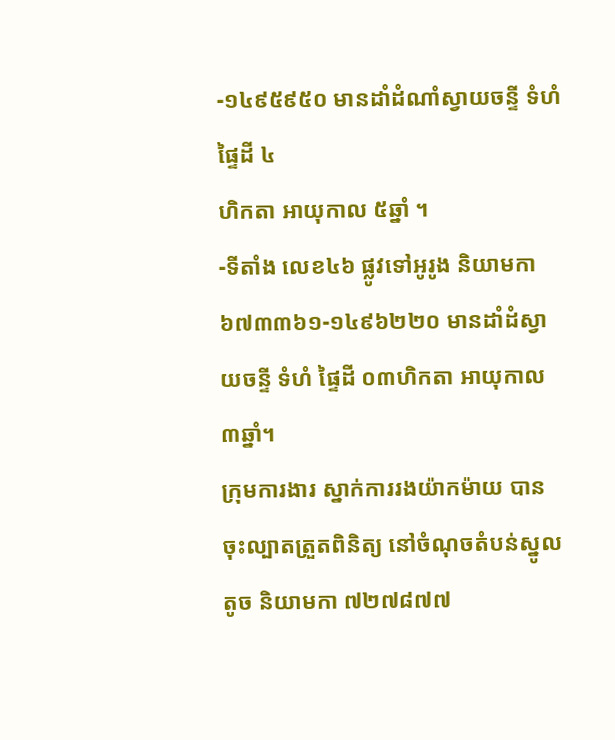-១៤៩៥៩៥០ មានដាំដំណាំស្វាយចន្ទី ទំហំ ផ្ទៃដី ៤
ហិកតា អាយុកាល ៥ឆ្នាំ ។
-ទីតាំង លេខ៤៦ ផ្លូវទៅអូរូង និយាមកា ៦៧៣៣៦១-១៤៩៦២២០ មានដាំដំស្វាយចន្ទី ទំហំ ផ្ទៃដី ០៣ហិកតា អាយុកាល ៣ឆ្នាំ។
ក្រុមការងារ ស្នាក់ការរងយ៉ាកម៉ាយ បានចុះល្បាតត្រួតពិនិត្យ នៅចំណុចតំបន់ស្នូលតូច និយាមកា ៧២៧៨៧៧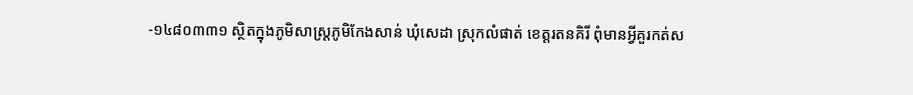-១៤៨០៣៣១ ស្ថិតក្នុងភូមិសាស្រ្តភូមិកែងសាន់ ឃុំសេដា ស្រុកលំផាត់ ខេត្តរតនគិរី ពុំមានអ្វីគួរកត់ស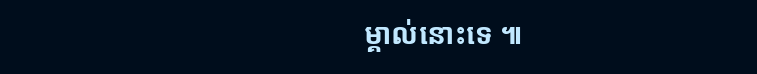ម្គាល់នោះទេ ៕